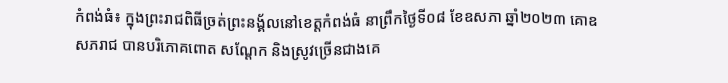កំពង់ធំ៖ ក្នុងព្រះរាជពិធីច្រត់ព្រះនង្គ័លនៅខេត្តកំពង់ធំ នាព្រឹកថ្ងៃទី០៨ ខែឧសភា ឆ្នាំ២០២៣ គោឧសភរាជ បានបរិភោគពោត សណ្ដែក និងស្រូវច្រើនជាងគេ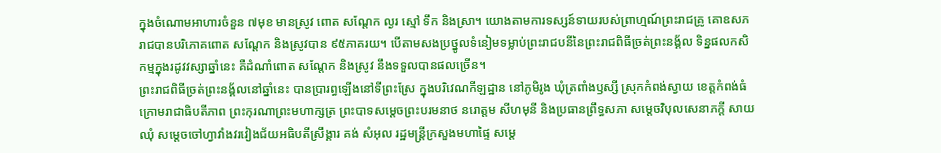ក្នុងចំណោមអាហារចំនួន ៧មុខ មានស្រូវ ពោត សណ្តែក ល្ងរ ស្មៅ ទឹក និងស្រា។ យោងតាមការទស្សន៍ទាយរបស់ព្រាហ្មណ៍ព្រះរាជគ្រូ គោឧសភរាជបានបរិភោគពោត សណ្តែក និងស្រូវបាន ៩៥ភាគរយ។ បើតាមសងប្រថ្នូលទំនៀមទម្លាប់ព្រះរាជបនីនៃព្រះរាជពិធីច្រត់ព្រះនង្គ័ល ទិន្នផលកសិកម្មក្នុងរដូវវស្សាឆ្នាំនេះ គឺដំណាំពោត សណ្តែក និងស្រូវ នឹងទទួលបានផលច្រើន។
ព្រះរាជពិធីច្រត់ព្រះនង្គ័លនៅឆ្នាំនេះ បានប្រារព្ធឡើងនៅទីព្រះស្រែ ក្នុងបរិវេណកីឡដ្ឋាន នៅភូមិរូង ឃុំត្រពាំងឫស្សី ស្រុកកំពង់ស្វាយ ខេត្តកំពង់ធំ ក្រោមរាជាធិបតីភាព ព្រះកុរណាព្រះមហាក្សត្រ ព្រះបាទសម្តេចព្រះបរមនាថ នរោត្តម សីហមុនី និងប្រធានព្រឹទ្ធសភា សម្តេចវិបុលសេនាភក្តី សាយ ឈុំ សម្ដេចចៅហ្វាវាំងវរវៀងជ័យអធិបតីស្រឹង្គារ គង់ សំអុល រដ្ឋមន្ត្រីក្រសួងមហាផ្ទៃ សម្តេ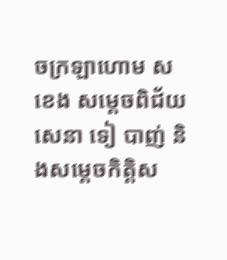ចក្រឡាហោម ស ខេង សម្តេចពិជ័យសេនា ទៀ បាញ់ និងសម្តេចកិត្តិស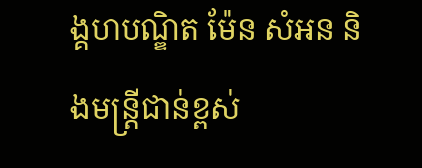ង្គហបណ្ឌិត ម៉ែន សំអន និងមន្ត្រីជាន់ខ្ពស់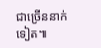ជាច្រើននាក់ទៀត៕